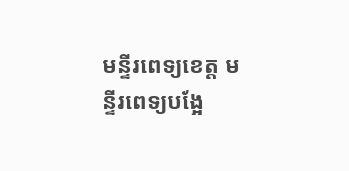មន្ទីរពេទ្យខេត្ត មន្ទីរពេទ្យបង្អែ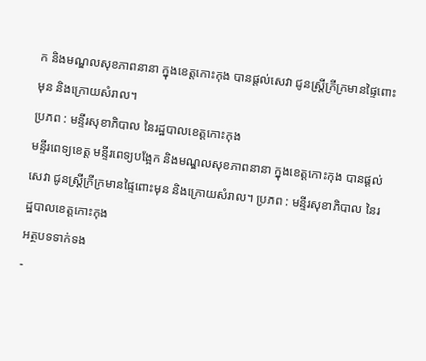ក និងមណ្ឌលសុខភាពនានា ក្នុងខេត្តកោះកុង បានផ្ដល់សេវា ជូនស្ត្រីក្រីក្រមានផ្ទៃពោះមុន និងក្រោយសំរាល។
ប្រភព : មន្ទីរសុខាភិបាល នៃរដ្ឋបាលខេត្តកោះកុង
មន្ទីរពេទ្យខេត្ត មន្ទីរពេទ្យបង្អែក និងមណ្ឌលសុខភាពនានា ក្នុងខេត្តកោះកុង បានផ្ដល់សេវា ជូនស្ត្រីក្រីក្រមានផ្ទៃពោះមុន និងក្រោយសំរាល។ ប្រភព : មន្ទីរសុខាភិបាល នៃរដ្ឋបាលខេត្តកោះកុង
អត្ថបទទាក់ទង
-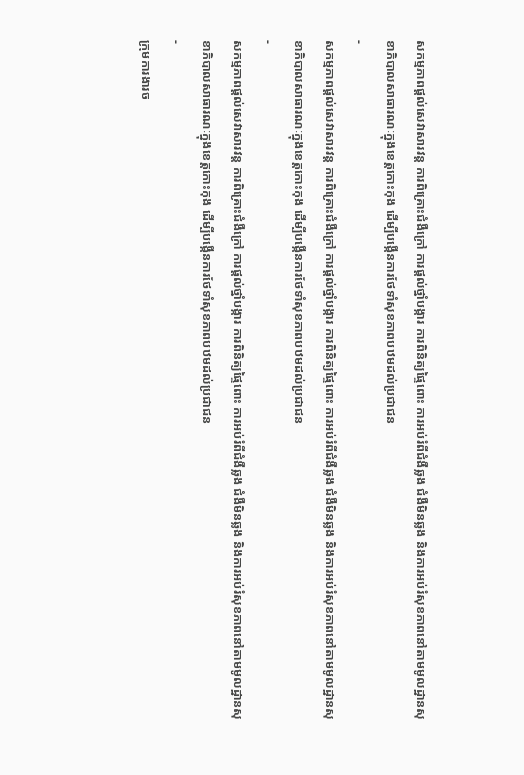សកម្មភាពផ្ដល់សេវាសារវន្ត ការពិគ្រោះជំងឺក្រៅ ការផ្ដល់ថ្នាំបង្ការ ការពិនិត្យផ្ទៃពោះ ការអប់រំពីជំងឺឆ្លង ជំងឺមិនឆ្លង និងការអប់រំសុខភាពនៅតាមមូលដ្ឋានសុខាភិបាលសាធារណៈក្នុងខេត្តកោះកុង ដើម្បីបង្កើនការថែទាំសុខភាពបឋមដល់ប្រជាជន
-
សកម្មភាពផ្ដល់សេវាសារវន្ត ការពិគ្រោះជំងឺក្រៅ ការផ្ដល់ថ្នាំបង្ការ ការពិនិត្យផ្ទៃពោះ ការអប់រំពីជំងឺឆ្លង ជំងឺមិនឆ្លង និងការអប់រំសុខភាពនៅតាមមូលដ្ឋានសុខាភិបាលសាធារណៈក្នុងខេត្តកោះកុង ដើម្បីបង្កើនការថែទាំសុខភាពបឋមដល់ប្រជាជន
-
សកម្មភាពផ្ដល់សេវាសារវន្ត ការពិគ្រោះជំងឺក្រៅ ការផ្ដល់ថ្នាំបង្ការ ការពិនិត្យផ្ទៃពោះ ការអប់រំពីជំងឺឆ្លង ជំងឺមិនឆ្លង និងការអប់រំសុខភាពនៅតាមមូលដ្ឋានសុខាភិបាលសាធារណៈក្នុងខេត្តកោះកុង ដើម្បីបង្កើនការថែទាំសុខភាពបឋមដល់ប្រជាជន
-
ក្រុមការងារច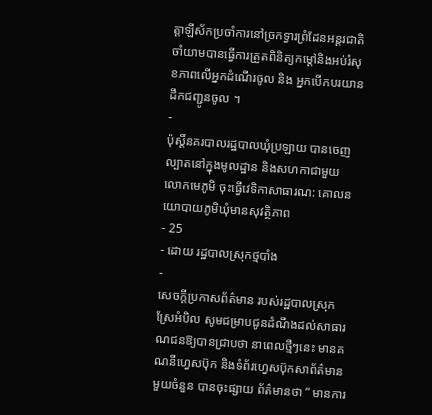ត្តាឡីស័កប្រចាំការនៅច្រកទ្វារព្រំដែនអន្ដរជាតិចាំយាមបានធ្វើការត្រួតពិនិត្យកម្ដៅនិងអប់រំសុខភាពលើអ្នកដំណើរចូល និង អ្នកបើកបរយានដឹកជញ្ជូនចូល ។
-
ប៉ុស្តិ៍នគរបាលរដ្ឋបាលឃុំប្រឡាយ បានចេញល្បាតនៅក្នុងមូលដ្ឋាន និងសហកាជាមួយ លោកមេភូមិ ចុះធ្វើវេទិកាសាធារណ: គោលនយោបាយភូមិឃុំមានសុវត្ថិភាព
- 25
- ដោយ រដ្ឋបាលស្រុកថ្មបាំង
-
សេចក្តីប្រកាសព័ត៌មាន របស់រដ្ឋបាលស្រុកស្រែអំបិល សូមជម្រាបជូនដំណឹងដល់សាធារណជនឱ្យបានជ្រាបថា នាពេលថ្មីៗនេះ មានគណនីហ្វេសប៊ុក និងទំព័រហ្វេសប៊ុកសាព័ត៌មានមួយចំនួន បានចុះផ្សាយ ព័ត៌មានថា ” មានការ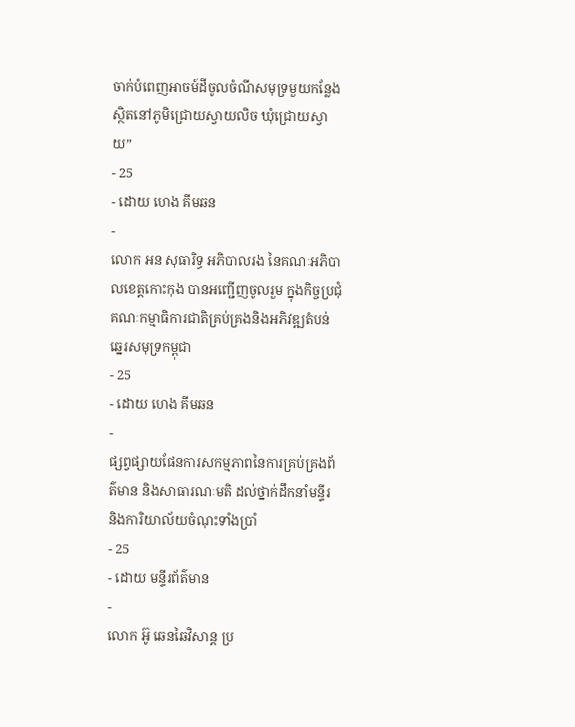ចាក់បំពេញអាចម៍ដីចូលចំណីសមុទ្រមួយកន្លែង ស្ថិតនៅភូមិជ្រោយស្វាយលិច ឃុំជ្រោយស្វាយ”
- 25
- ដោយ ហេង គីមឆន
-
លោក អន សុធារិទ្ធ អភិបាលរង នៃគណៈអភិបាលខេត្តកោះកុង បានអញ្ជើញចូលរួម ក្នុងកិច្ចប្រជុំគណៈកម្មាធិការជាតិគ្រប់គ្រងនិងអភិវឌ្ឍតំបន់ឆ្នេរសមុទ្រកម្ពុជា
- 25
- ដោយ ហេង គីមឆន
-
ផ្សព្វផ្សាយផែនការសកម្មភាពនៃការគ្រប់គ្រងព័ត៌មាន និងសាធារណៈមតិ ដល់ថ្នាក់ដឹកនាំមន្ទីរ និងការិយាល័យចំណុះទាំងប្រាំ
- 25
- ដោយ មន្ទីរព័ត៌មាន
-
លោក អ៊ូ ឆេនឆៃវិសាន្ដ ប្រ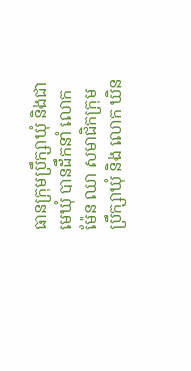ធានក្រុមប្រឹក្សាឃុំ និងជាមេឃុំ បានដឹកនាំ លោក ម៉ែន ឈា សមាជិកក្រុមប្រឹក្សាឃុំ និង លោក ឃិន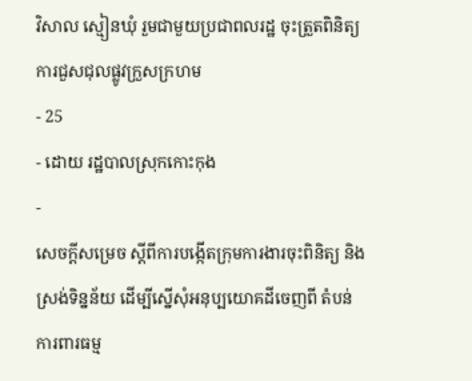វិសាល ស្មៀនឃុំ រួមជាមួយប្រជាពលរដ្ឋ ចុះត្រួតពិនិត្យការជួសជុលផ្លូវក្រួសក្រហម
- 25
- ដោយ រដ្ឋបាលស្រុកកោះកុង
-
សេចក្តីសម្រេច ស្តីពីការបង្កើតក្រុមការងារចុះពិនិត្យ និងស្រង់ទិន្នន័យ ដើម្បីស្នើសុំអនុប្បយោគដីចេញពី តំបន់ការពារធម្ម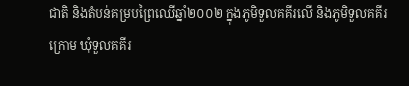ជាតិ និងតំបន់គម្របព្រៃឈើឆ្នាំ២០០២ ក្នុងភូមិទួលគគីរលើ និងភូមិទួលគគីរក្រោម ឃុំទួលគគីរ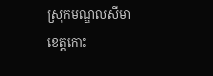ស្រុកមណ្ឌលសីមា ខេត្តកោះ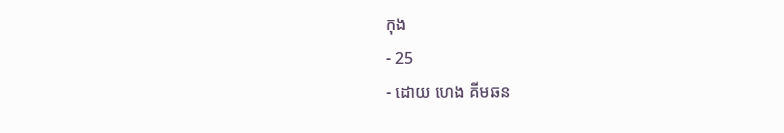កុង
- 25
- ដោយ ហេង គីមឆន